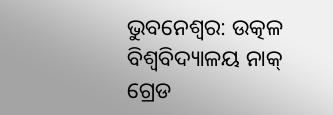ଭୁବନେଶ୍ବର: ଉତ୍କଳ ବିଶ୍ବବିଦ୍ୟାଳୟ ନାକ୍ ଗ୍ରେଡ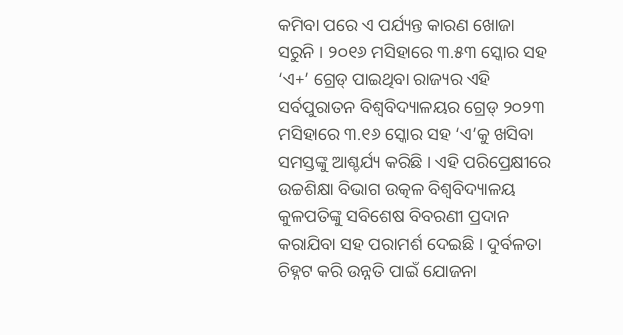କମିବା ପରେ ଏ ପର୍ଯ୍ୟନ୍ତ କାରଣ ଖୋଜା ସରୁନି । ୨୦୧୬ ମସିହାରେ ୩.୫୩ ସ୍କୋର ସହ ‘ଏ+’ ଗ୍ରେଡ୍ ପାଇଥିବା ରାଜ୍ୟର ଏହି ସର୍ବପୁରାତନ ବିଶ୍ବବିଦ୍ୟାଳୟର ଗ୍ରେଡ୍ ୨୦୨୩ ମସିହାରେ ୩.୧୬ ସ୍କୋର ସହ ‘ଏ’କୁ ଖସିବା ସମସ୍ତଙ୍କୁ ଆଶ୍ଚର୍ଯ୍ୟ କରିଛି । ଏହି ପରିପ୍ରେକ୍ଷୀରେ ଉଚ୍ଚଶିକ୍ଷା ବିଭାଗ ଉତ୍କଳ ବିଶ୍ବବିଦ୍ୟାଳୟ କୁଳପତିଙ୍କୁ ସବିଶେଷ ବିବରଣୀ ପ୍ରଦାନ କରାଯିବା ସହ ପରାମର୍ଶ ଦେଇଛି । ଦୁର୍ବଳତା ଚିହ୍ନଟ କରି ଉନ୍ନତି ପାଇଁ ଯୋଜନା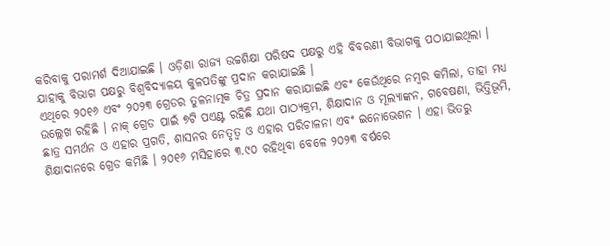କରିବାକୁ ପରାମର୍ଶ ଦିଆଯାଇଛି । ଓଡ଼ିଶା ରାଜ୍ୟ ଉଚ୍ଚଶିକ୍ଷା ପରିଷଦ ପକ୍ଷରୁ ଏହି ବିବରଣୀ ବିଭାଗକୁ ପଠାଯାଇଥିଲା । ଯାହାକୁ ବିଭାଗ ପକ୍ଷରୁ ବିଶ୍ବବିଦ୍ୟାଳୟ କୁଳପତିଙ୍କୁ ପ୍ରଦାନ କରାଯାଇଛି ।
ଏଥିରେ ୨୦୧୬ ଏବଂ ୨୦୨୩ ଗ୍ରେଡର ତୁଳନାତ୍ମକ ଚିତ୍ର ପ୍ରଦାନ କରାଯାଇଛି ଏବଂ କେଉଁଥିରେ ନମ୍ବର କମିଲା, ତାହା ମଧ୍ୟ ଉଲ୍ଲେଖ ରହିଛି । ନାକ୍ ଗ୍ରେଡ ପାଇଁ ୭ଟି ପଏଣ୍ଟ ରହିଛି ଯଥା ପାଠ୍ୟକ୍ରମ, ଶିକ୍ଷାଦାନ ଓ ମୂଲ୍ୟାଙ୍କନ, ଗବେଷଣା, ଭିତ୍ତିଭୂମି, ଛାତ୍ର ସମର୍ଥନ ଓ ଏହାର ପ୍ରଗତି, ଶାସନର ନେତୃତ୍ବ ଓ ଏହାର ପରିଚାଳନା ଏବଂ ଇନୋଭେଶନ । ଏହା ଭିତରୁ ଶିକ୍ଷାଦାନରେ ଗ୍ରେଡ କମିଛି । ୨୦୧୬ ମସିହାରେ ୩.୯୦ ରହିଥିବା ବେଳେ ୨୦୨୩ ବର୍ଷରେ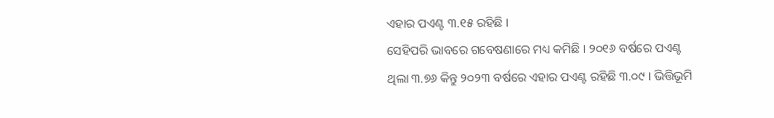ଏହାର ପଏଣ୍ଟ ୩.୧୫ ରହିଛି ।
ସେହିପରି ଭାବରେ ଗବେଷଣାରେ ମଧ୍ୟ କମିଛି । ୨୦୧୬ ବର୍ଷରେ ପଏଣ୍ଟ ଥିଲା ୩.୭୬ କିନ୍ତୁ ୨୦୨୩ ବର୍ଷରେ ଏହାର ପଏଣ୍ଟ ରହିଛି ୩.୦୯ । ଭିତ୍ତିଭୂମି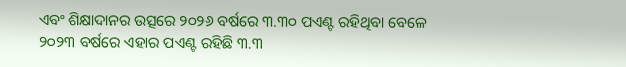ଏବଂ ଶିକ୍ଷାଦାନର ଉତ୍ସରେ ୨୦୨୬ ବର୍ଷରେ ୩.୩୦ ପଏଣ୍ଟ ରହିଥିବା ବେଳେ ୨୦୨୩ ବର୍ଷରେ ଏହାର ପଏଣ୍ଟ ରହିଛି ୩.୩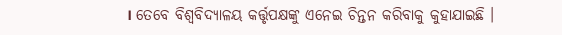। ତେବେ ବିଶ୍ବବିଦ୍ୟାଳୟ କର୍ତ୍ତୃପକ୍ଷଙ୍କୁ ଏନେଇ ଚିନ୍ତନ କରିବାକୁ କୁହାଯାଇଛି ।